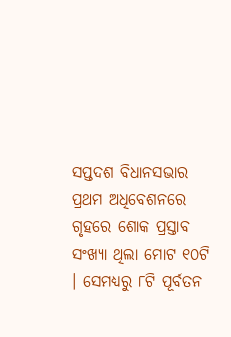ସପ୍ତଦଶ ବିଧାନସଭାର ପ୍ରଥମ ଅଧିବେଶନରେ ଗୃହରେ ଶୋକ ପ୍ରସ୍ତାବ ସଂଖ୍ୟା ଥିଲା ମୋଟ ୧୦ଟି । ସେମଧ୍ୟରୁ ୮ଟି ପୂର୍ବତନ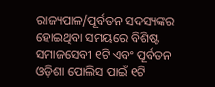ରାଜ୍ୟପାଳ/ପୂର୍ବତନ ସଦସ୍ୟଙ୍କର ହୋଇଥିବା ସମୟରେ ବିଶିଷ୍ଟ ସମାଜସେବୀ ୧ଟି ଏବଂ ପୂର୍ବତନ ଓଡ଼ିଶା ପୋଲିସ ପାଇଁ ୧ଟି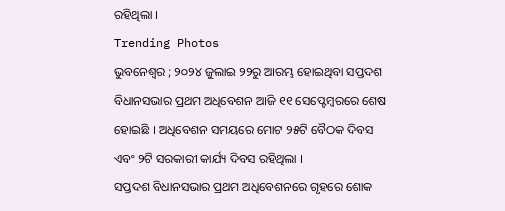ରହିଥିଲା ।
Trending Photos
ଭୁବନେଶ୍ୱର ; ୨୦୨୪ ଜୁଲାଇ ୨୨ରୁ ଆରମ୍ଭ ହୋଇଥିବା ସପ୍ତଦଶ ବିଧାନସଭାର ପ୍ରଥମ ଅଧିବେଶନ ଆଜି ୧୧ ସେପ୍ଟେମ୍ୱରରେ ଶେଷ ହୋଇଛି । ଅଧିବେଶନ ସମୟରେ ମୋଟ ୨୫ଟି ବୈଠକ ଦିବସ ଏବଂ ୨ଟି ସରକାରୀ କାର୍ଯ୍ୟ ଦିବସ ରହିଥିଲା ।
ସପ୍ତଦଶ ବିଧାନସଭାର ପ୍ରଥମ ଅଧିବେଶନରେ ଗୃହରେ ଶୋକ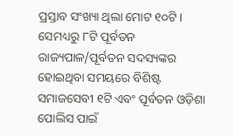ପ୍ରସ୍ତାବ ସଂଖ୍ୟା ଥିଲା ମୋଟ ୧୦ଟି । ସେମଧ୍ୟରୁ ୮ଟି ପୂର୍ବତନ ରାଜ୍ୟପାଳ/ପୂର୍ବତନ ସଦସ୍ୟଙ୍କର ହୋଇଥିବା ସମୟରେ ବିଶିଷ୍ଟ ସମାଜସେବୀ ୧ଟି ଏବଂ ପୂର୍ବତନ ଓଡ଼ିଶା ପୋଲିସ ପାଇଁ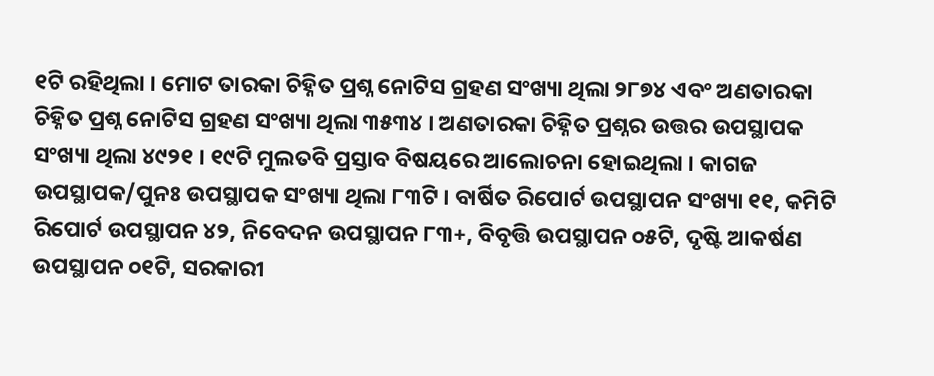୧ଟି ରହିଥିଲା । ମୋଟ ତାରକା ଚିହ୍ନିତ ପ୍ରଶ୍ନ ନୋଟିସ ଗ୍ରହଣ ସଂଖ୍ୟା ଥିଲା ୨୮୭୪ ଏବଂ ଅଣତାରକା ଚିହ୍ନିତ ପ୍ରଶ୍ନ ନୋଟିସ ଗ୍ରହଣ ସଂଖ୍ୟା ଥିଲା ୩୫୩୪ । ଅଣତାରକା ଚିହ୍ନିତ ପ୍ରଶ୍ନର ଉତ୍ତର ଉପସ୍ଥାପକ ସଂଖ୍ୟା ଥିଲା ୪୯୨୧ । ୧୯ଟି ମୁଲତବି ପ୍ରସ୍ତାବ ବିଷୟରେ ଆଲୋଚନା ହୋଇଥିଲା । କାଗଜ ଉପସ୍ଥାପକ/ପୁନଃ ଉପସ୍ଥାପକ ସଂଖ୍ୟା ଥିଲା ୮୩ଟି । ବାର୍ଷିତ ରିପୋର୍ଟ ଉପସ୍ଥାପନ ସଂଖ୍ୟା ୧୧, କମିଟି ରିପୋର୍ଟ ଉପସ୍ଥାପନ ୪୨, ନିବେଦନ ଉପସ୍ଥାପନ ୮୩+, ବିବୃତ୍ତି ଉପସ୍ଥାପନ ୦୫ଟି, ଦୃଷ୍ଟି ଆକର୍ଷଣ ଉପସ୍ଥାପନ ୦୧ଟି, ସରକାରୀ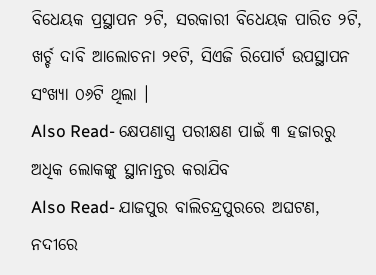ବିଧେୟକ ପ୍ରସ୍ଥାପନ ୨ଟି, ସରକାରୀ ବିଧେୟକ ପାରିତ ୨ଟି, ଖର୍ଚ୍ଚ ଦାବି ଆଲୋଚନା ୨୧ଟି, ସିଏଜି ରିପୋର୍ଟ ଉପସ୍ଥାପନ ସଂଖ୍ୟା ୦୬ଟି ଥିଲା ।
Also Read- କ୍ଷେପଣାସ୍ତ୍ର ପରୀକ୍ଷଣ ପାଇଁ ୩ ହଜାରରୁ ଅଧିକ ଲୋକଙ୍କୁ ସ୍ଥାନାନ୍ତର କରାଯିବ
Also Read- ଯାଜପୁର ବାଲିଚନ୍ଦ୍ରପୁରରେ ଅଘଟଣ, ନଦୀରେ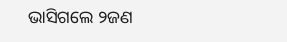ଭାସିଗଲେ ୨ଜଣ